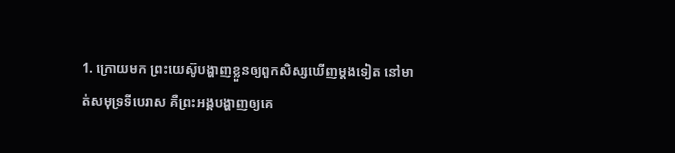1. ក្រោយមក ព្រះយេស៊ូបង្ហាញខ្លួនឲ្យពួកសិស្សឃើញម្ដងទៀត នៅមាត់សមុទ្រទីបេរាស គឺព្រះអង្គបង្ហាញឲ្យគេ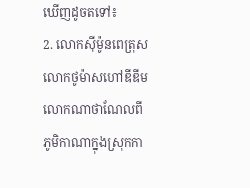ឃើញដូចតទៅ៖
2. លោកស៊ីម៉ូនពេត្រុស លោកថូម៉ាសហៅឌីឌីម លោកណាថាណែលពីភូមិកាណាក្នុងស្រុកកា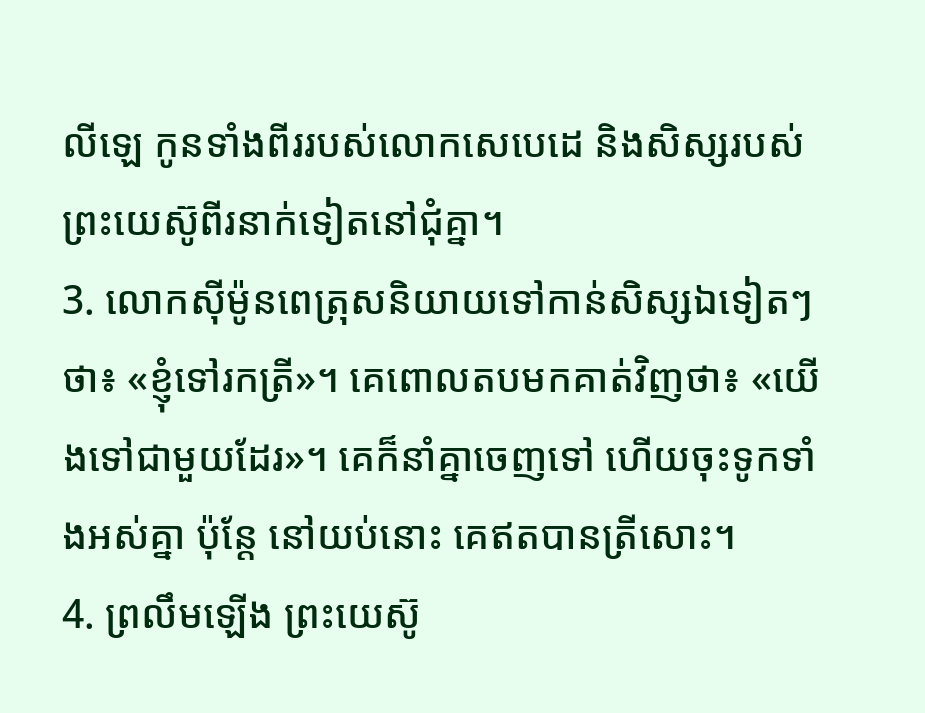លីឡេ កូនទាំងពីររបស់លោកសេបេដេ និងសិស្សរបស់ព្រះយេស៊ូពីរនាក់ទៀតនៅជុំគ្នា។
3. លោកស៊ីម៉ូនពេត្រុសនិយាយទៅកាន់សិស្សឯទៀតៗថា៖ «ខ្ញុំទៅរកត្រី»។ គេពោលតបមកគាត់វិញថា៖ «យើងទៅជាមួយដែរ»។ គេក៏នាំគ្នាចេញទៅ ហើយចុះទូកទាំងអស់គ្នា ប៉ុន្តែ នៅយប់នោះ គេឥតបានត្រីសោះ។
4. ព្រលឹមឡើង ព្រះយេស៊ូ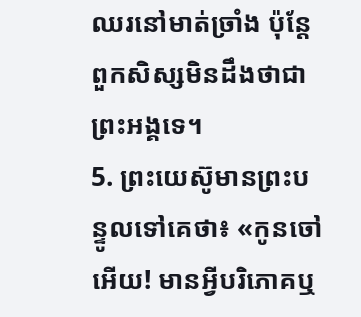ឈរនៅមាត់ច្រាំង ប៉ុន្តែ ពួកសិស្សមិនដឹងថាជាព្រះអង្គទេ។
5. ព្រះយេស៊ូមានព្រះបន្ទូលទៅគេថា៖ «កូនចៅអើយ! មានអ្វីបរិភោគឬ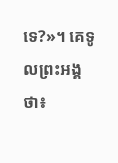ទេ?»។ គេទូលព្រះអង្គថា៖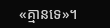«គ្មានទេ»។